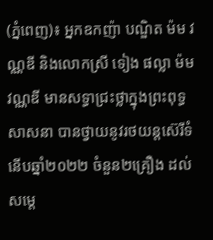(ភ្នំពេញ)៖ អ្នកឧកញ៉ា បណ្ឌិត ម៉ម វណ្ណឌី និងលោកស្រី ទៀង ផល្លា ម៉ម វណ្ណឌី មានសទ្ធាជ្រះថ្លាក្នុងព្រះពុទ្ធសាសនា បានថ្វាយនូវរថយន្តស៊េរីទំនេីបឆ្នាំ២០២២ ចំនួន២គ្រឿង ដល់សម្តេ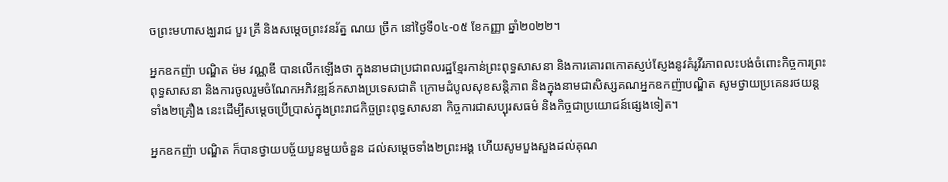ចព្រះមហាសង្ឃរាជ បួរ គ្រី និងសម្តេចព្រះវនរ័ត្ន ណយ ច្រឹក នៅថ្ងៃទី០៤-០៥ ខែកញ្ញា ឆ្នាំ២០២២។

អ្នកឧកញ៉ា បណ្ឌិត ម៉ម វណ្ណឌី បានលើកឡើងថា ក្នុងនាមជាប្រជាពលរដ្ឋខ្មែរកាន់ព្រះពុទ្ធសាសនា និងការគោរពកោតស្ញប់ស្ញែងនូវគំរូវីរភាពលះបង់ចំពោះកិច្ចការព្រះពុទ្ធសាសនា និងការចូលរួមចំណែកអភិវឌ្ឍន៍កសាងប្រទេសជាតិ ក្រោមដំបូលសុខសន្តិភាព និងក្នុងនាមជាសិស្សគណអ្នកឧកញ៉ាបណ្ឌិត សូមថ្វាយប្រគេនរថយន្តទាំង២គ្រឿង នេះដេីម្បីសម្ដេចប្រេីប្រាស់ក្នុងព្រះរាជកិច្ចព្រះពុទ្ធសាសនា កិច្ចការជាសប្បុរសធម៌ និងកិច្ចជាប្រយោជន៍ផ្សេងទៀត។

អ្នកឧកញ៉ា បណ្ឌិត ក៏បានថ្វាយបច្ច័យបួនមួយចំនួន ដល់សម្តេចទាំង២ព្រះអង្គ ហេីយសូមបួងសួងដល់គុណ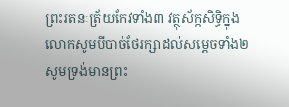ព្រះរតនៈត្រ័យកែវទាំង៣ វត្ថុស័ក្កសិទ្ធិក្នុងលោកសូមបីបាច់ថែរក្សាដល់សម្តេចទាំង២ សូមទ្រង់មានព្រះ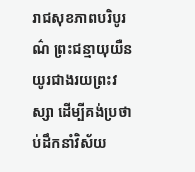រាជសុខភាពបរិបូរណ៌ ព្រះជន្មាយុយឺនយូរជាងរយព្រះវស្សា ដេីម្បីគង់ប្រថាប់ដឹកនាំវិស័យ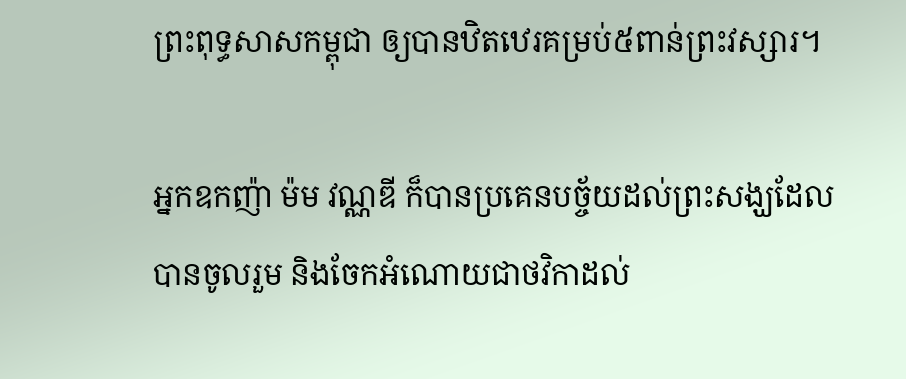ព្រះពុទ្ធសាសកម្ពុជា ឲ្យបានឋិតឋេរគម្រប់៥ពាន់ព្រះវស្សារ។

អ្នកឧកញ៉ា ម៉ម វណ្ណឌី ក៏បានប្រគេនបច្ច័យដល់ព្រះសង្ឃដែលបានចូលរួម និងចែកអំណោយជាថវិកាដល់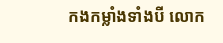កងកម្លាំងទាំងបី លោក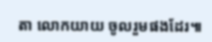តា លោកយាយ ចូលរួមផងដែរ៕